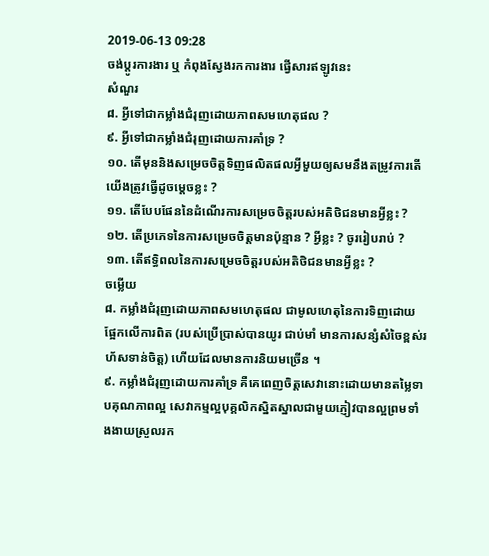2019-06-13 09:28
ចង់ប្តូរការងារ ឬ កំពុងស្វែងរកការងារ ផ្វើសារឥឡូវនេះ
សំណួរ
៨. អ្វីទៅជាកម្លាំងជំរុញដោយភាពសមហេតុផល ?
៩. អ្វីទៅជាកម្លាំងជំរុញដោយការគាំទ្រ ?
១០. តើមុននិងសម្រេចចិត្តទិញផលិតផលអ្វីមួយឲ្យសមនឹងតម្រូវការតើយើងត្រូវធ្វើដូចម្តេចខ្លះ ?
១១. តើបែបផែននៃដំណើរការសម្រេចចិត្តរបស់អតិថិជនមានអ្វីខ្លះ ?
១២. តើប្រភេទនៃការសម្រេចចិត្តមានប៉ុន្មាន ? អ្វីខ្លះ ? ចូររៀបរាប់ ?
១៣. តើឥទ្ធិពលនៃការសម្រេចចិត្តរបស់អតិថិជនមានអ្វីខ្លះ ?
ចម្លើយ
៨. កម្លាំងជំរុញដោយភាពសមហេតុផល ជាមូលហេតុនៃការទិញដោយផ្អែកលើការពិត (របស់ប្រើប្រាស់បានយូរ ជាប់មាំ មានការសន្សំសំចៃខ្ពស់រហ័សទាន់ចិត្ត) ហើយដែលមានការនិយមច្រើន ។
៩. កម្លាំងជំរុញដោយការគាំទ្រ គឺគេពេញចិត្តសេវានោះដោយមានតម្លៃទាបគុណភាពល្អ សេវាកម្មល្អបុគ្គលិកស្និតស្នាលជាមួយភ្ញៀវបានល្អព្រមទាំងងាយស្រួលរក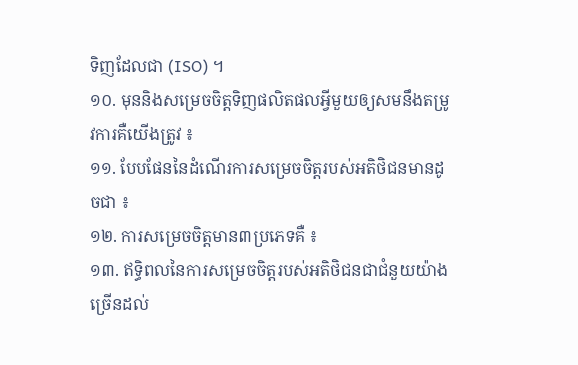ទិញដែលជា (ISO) ។
១០. មុននិងសម្រេចចិត្តទិញផលិតផលអ្វីមួយឲ្យសមនឹងតម្រូវការគឺយើងត្រូវ ៖
១១. បែបផែននៃដំណើរការសម្រេចចិត្តរបស់អតិថិជនមានដូចជា ៖
១២. ការសម្រេចចិត្តមាន៣ប្រភេទគឺ ៖
១៣. ឥទ្ធិពលនៃការសម្រេចចិត្តរបស់អតិថិជនជាជំនួយយ៉ាងច្រើនដល់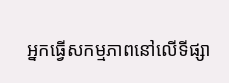អ្នកធ្វើសកម្មភាពនៅលើទីផ្សា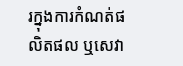រក្នុងការកំណត់ផលិតផល ឬសេវា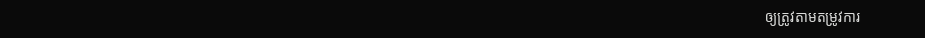ឲ្យត្រូវតាមតម្រូវការ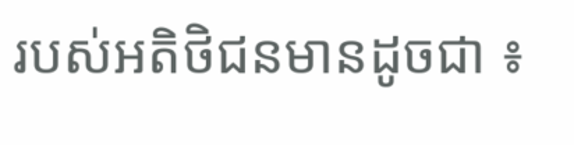របស់អតិថិជនមានដូចជា ៖